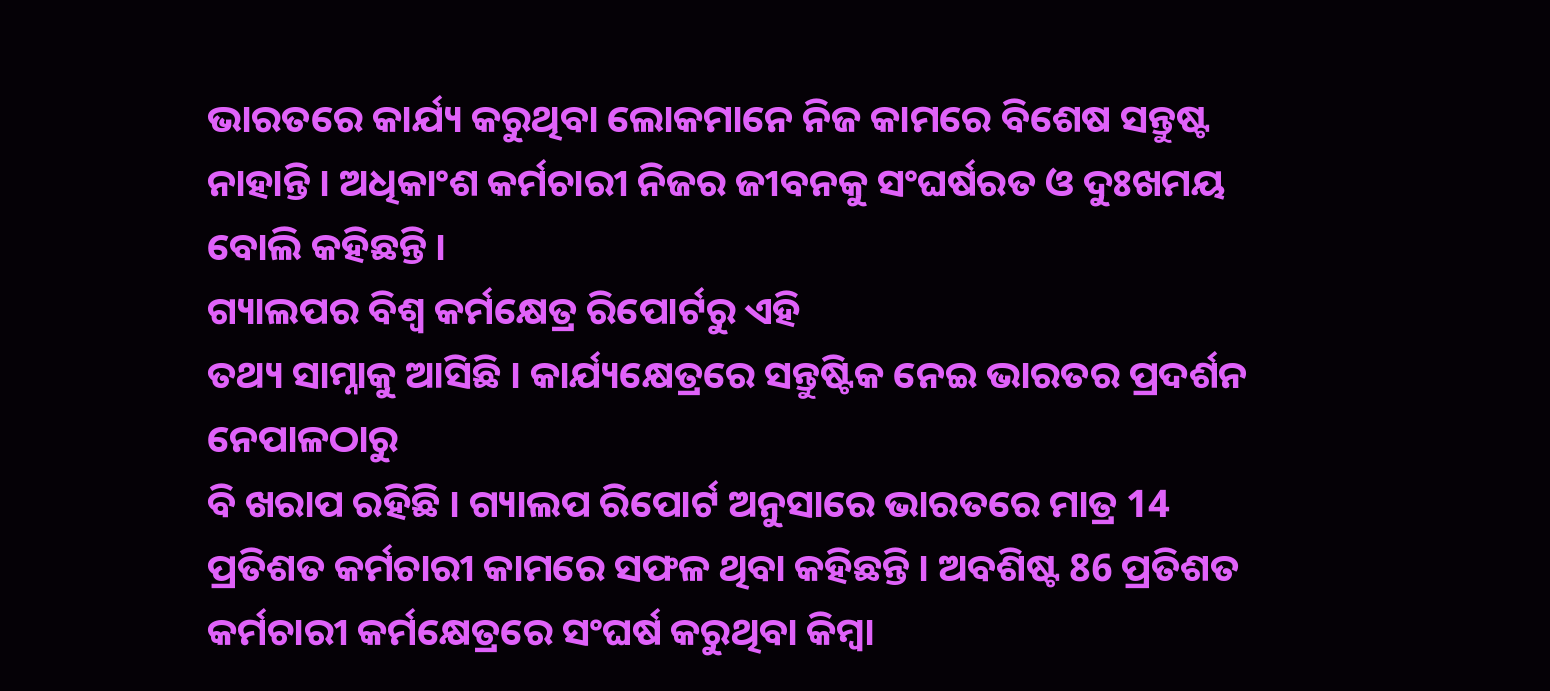ଭାରତରେ କାର୍ଯ୍ୟ କରୁଥିବା ଲୋକମାନେ ନିଜ କାମରେ ବିଶେଷ ସନ୍ତୁଷ୍ଟ
ନାହାନ୍ତି । ଅଧିକାଂଶ କର୍ମଚାରୀ ନିଜର ଜୀବନକୁ ସଂଘର୍ଷରତ ଓ ଦୁଃଖମୟ ବୋଲି କହିଛନ୍ତି ।
ଗ୍ୟାଲପର ବିଶ୍ବ କର୍ମକ୍ଷେତ୍ର ରିପୋର୍ଟରୁ ଏହି
ତଥ୍ୟ ସାମ୍ନାକୁ ଆସିଛି । କାର୍ଯ୍ୟକ୍ଷେତ୍ରରେ ସନ୍ତୁଷ୍ଟିକ ନେଇ ଭାରତର ପ୍ରଦର୍ଶନ ନେପାଳଠାରୁ
ବି ଖରାପ ରହିଛି । ଗ୍ୟାଲପ ରିପୋର୍ଟ ଅନୁସାରେ ଭାରତରେ ମାତ୍ର 14 ପ୍ରତିଶତ କର୍ମଚାରୀ କାମରେ ସଫଳ ଥିବା କହିଛନ୍ତି । ଅବଶିଷ୍ଟ 86 ପ୍ରତିଶତ
କର୍ମଚାରୀ କର୍ମକ୍ଷେତ୍ରରେ ସଂଘର୍ଷ କରୁଥିବା କିମ୍ବା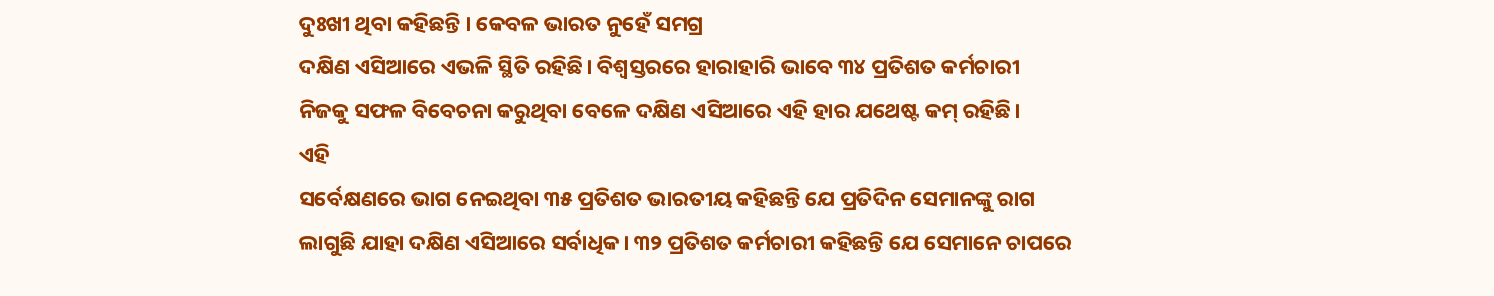ଦୁଃଖୀ ଥିବା କହିଛନ୍ତି । କେବଳ ଭାରତ ନୁହେଁ ସମଗ୍ର
ଦକ୍ଷିଣ ଏସିଆରେ ଏଭଳି ସ୍ଥିତି ରହିଛି। ବିଶ୍ବସ୍ତରରେ ହାରାହାରି ଭାବେ ୩୪ ପ୍ରତିଶତ କର୍ମଚାରୀ
ନିଜକୁ ସଫଳ ବିବେଚନା କରୁଥିବା ବେଳେ ଦକ୍ଷିଣ ଏସିଆରେ ଏହି ହାର ଯଥେଷ୍ଟ କମ୍ ରହିଛି।
ଏହି
ସର୍ବେକ୍ଷଣରେ ଭାଗ ନେଇଥିବା ୩୫ ପ୍ରତିଶତ ଭାରତୀୟ କହିଛନ୍ତି ଯେ ପ୍ରତିଦିନ ସେମାନଙ୍କୁ ରାଗ
ଲାଗୁଛି ଯାହା ଦକ୍ଷିଣ ଏସିଆରେ ସର୍ବାଧିକ। ୩୨ ପ୍ରତିଶତ କର୍ମଚାରୀ କହିଛନ୍ତି ଯେ ସେମାନେ ଚାପରେ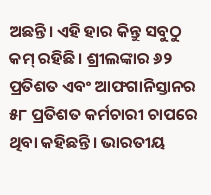ଅଛନ୍ତି। ଏହି ହାର କିନ୍ତୁ ସବୁଠୁ କମ୍ ରହିଛି। ଶ୍ରୀଲଙ୍କାର ୬୨ ପ୍ରତିଶତ ଏବଂ ଆଫଗାନିସ୍ତାନର
୫୮ ପ୍ରତିଶତ କର୍ମଚାରୀ ଚାପରେ ଥିବା କହିଛନ୍ତି। ଭାରତୀୟ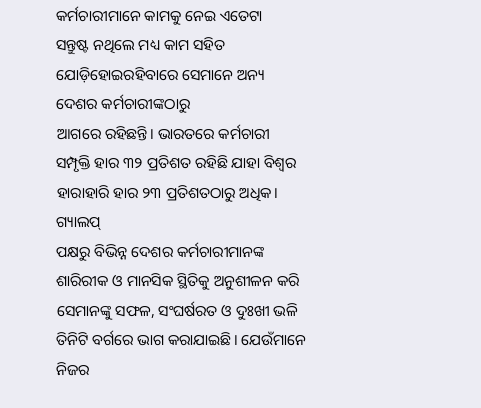କର୍ମଚାରୀମାନେ କାମକୁ ନେଇ ଏତେଟା
ସନ୍ତୁଷ୍ଟ ନଥିଲେ ମଧ୍ୟ କାମ ସହିତ ଯୋଡ଼ିହୋଇରହିବାରେ ସେମାନେ ଅନ୍ୟ ଦେଶର କର୍ମଚାରୀଙ୍କଠାରୁ
ଆଗରେ ରହିଛନ୍ତି। ଭାରତରେ କର୍ମଚାରୀ ସମ୍ପୃକ୍ତି ହାର ୩୨ ପ୍ରତିଶତ ରହିଛି ଯାହା ବିଶ୍ବର
ହାରାହାରି ହାର ୨୩ ପ୍ରତିଶତଠାରୁ ଅଧିକ।
ଗ୍ୟାଲପ୍
ପକ୍ଷରୁ ବିଭିନ୍ନ ଦେଶର କର୍ମଚାରୀମାନଙ୍କ ଶାରିରୀକ ଓ ମାନସିକ ସ୍ଥିତିକୁ ଅନୁଶୀଳନ କରି
ସେମାନଙ୍କୁ ସଫଳ, ସଂଘର୍ଷରତ ଓ ଦୁଃଖୀ ଭଳି ତିନିଟି ବର୍ଗରେ ଭାଗ କରାଯାଇଛି। ଯେଉଁମାନେ ନିଜର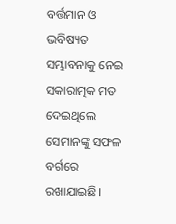ବର୍ତ୍ତମାନ ଓ ଭବିଷ୍ୟତ ସମ୍ଭାବନାକୁ ନେଇ ସକାରାତ୍ମକ ମତ ଦେଇଥିଲେ ସେମାନଙ୍କୁ ସଫଳ ବର୍ଗରେ
ରଖାଯାଇଛି।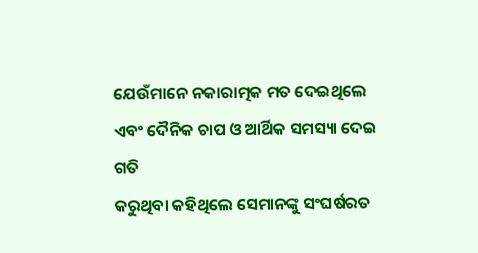ଯେଉଁମାନେ ନକାରାତ୍ମକ ମତ ଦେଇଥିଲେ ଏବଂ ଦୈନିକ ଚାପ ଓ ଆର୍ଥିକ ସମସ୍ୟା ଦେଇ ଗତି
କରୁଥିବା କହିଥିଲେ ସେମାନଙ୍କୁ ସଂଘର୍ଷରତ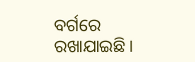ବର୍ଗରେ ରଖାଯାଇଛି।